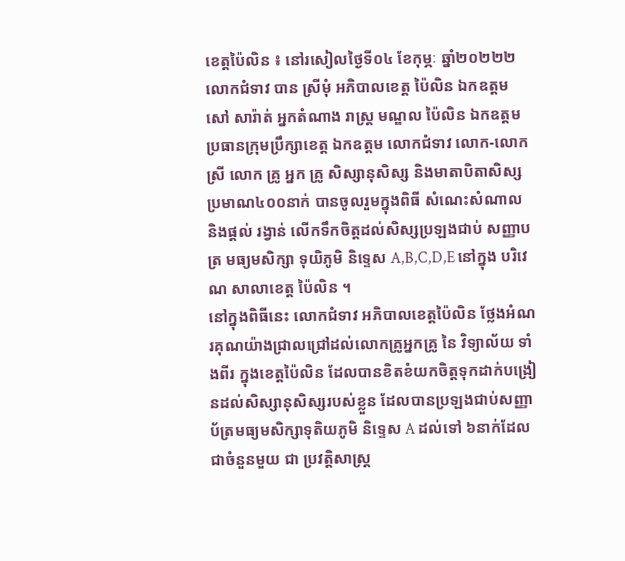ខេត្តប៉ៃលិន ៖ នៅរសៀលថ្ងៃទី០៤ ខែកុម្ភៈ ឆ្នាំ២០២២២ លោកជំទាវ បាន ស្រីមុំ អភិបាលខេត្ត ប៉ៃលិន ឯកឧត្ដម សៅ សារ៉ាត់ អ្នកតំណាង រាស្ត្រ មណ្ឌល ប៉ៃលិន ឯកឧត្ដម ប្រធានក្រុមប្រឹក្សាខេត្ត ឯកឧត្តម លោកជំទាវ លោក-លោកស្រី លោក គ្រូ អ្នក គ្រូ សិស្សានុសិស្ស និងមាតាបិតាសិស្ស ប្រមាណ៤០០នាក់ បានចូលរួមក្នុងពិធី សំណេះសំណាល និងផ្តល់ រង្វាន់ លេីកទឹកចិត្តដល់សិស្សប្រឡងជាប់ សញ្ញាបត្រ មធ្យមសិក្សា ទុយិភូមិ និទ្ទេស A,B,C,D,E នៅក្នុង បរិវេណ សាលាខេត្ត ប៉ៃលិន ។
នៅក្នុងពិធីនេះ លោកជំទាវ អភិបាលខេត្តប៉ៃលិន ថ្លែងអំណរគុណយ៉ាងជ្រាលជ្រៅដល់លោកគ្រូអ្នកគ្រូ នៃ វិទ្យាល័យ ទាំងពីរ ក្នុងខេត្តប៉ៃលិន ដែលបានខិតខំយកចិត្តទុកដាក់បង្រៀនដល់សិស្សានុសិស្សរបស់ខ្លួន ដែលបានប្រឡងជាប់សញ្ញាប័ត្រមធ្យមសិក្សាទុតិយភូមិ និទ្ទេស A ដល់ទៅ ៦នាក់ដែលជាចំនួនមួយ ជា ប្រវត្តិសាស្ត្រ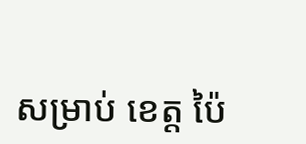សម្រាប់ ខេត្ត ប៉ៃ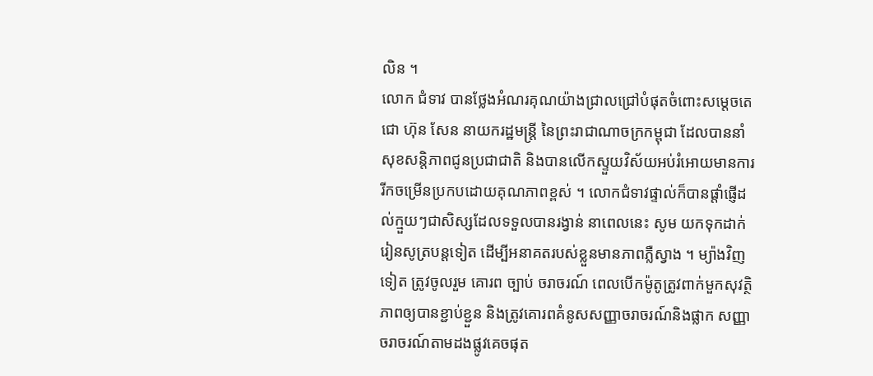លិន ។
លោក ជំទាវ បានថ្លែងអំណរគុណយ៉ាងជ្រាលជ្រៅបំផុតចំពោះសម្តេចតេជោ ហ៊ុន សែន នាយករដ្ឋមន្ត្រី នៃព្រះរាជាណាចក្រកម្ពុជា ដែលបាននាំសុខសន្តិភាពជូនប្រជាជាតិ និងបានលើកស្ទួយវិស័យអប់រំអោយមានការរីកចម្រើនប្រកបដោយគុណភាពខ្ពស់ ។ លោកជំទាវផ្ទាល់ក៏បានផ្តាំផ្ញើដល់ក្មួយៗជាសិស្សដែលទទួលបានរង្វាន់ នាពេលនេះ សូម យកទុកដាក់រៀនសូត្របន្តទៀត ដើម្បីអនាគតរបស់ខ្លួនមានភាពភ្លឺស្វាង ។ ម្យ៉ាងវិញទៀត ត្រូវចូលរួម គោរព ច្បាប់ ចរាចរណ៍ ពេលបើកម៉ូតូត្រូវពាក់មួកសុវត្ថិភាពឲ្យបានខ្ជាប់ខ្ជួន និងត្រូវគោរពគំនូសសញ្ញាចរាចរណ៍និងផ្លាក សញ្ញាចរាចរណ៍តាមដងផ្លូវគេចផុត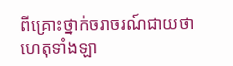ពីគ្រោះថ្នាក់ចរាចរណ៍ជាយថាហេតុទាំងឡា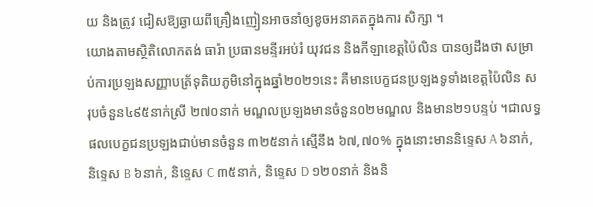យ និងត្រូវ ជៀសឱ្យឆ្ងាយពីគ្រឿងញៀនអាចនាំឲ្យខូចអនាគតក្នុងការ សិក្សា ។
យោងតាមស្ថិតិលោកតង់ ធារ៉ា ប្រធានមន្ទីរអប់រំ យុវជន និងកីឡាខេត្តប៉ៃលិន បានឲ្យដឹងថា សម្រាប់ការប្រឡងសញ្ញាបត្រ័ទុតិយភូមិនៅក្នុងឆ្នាំ២០២១នេះ គឺមានបេក្ខជនប្រឡងទូទាំងខេត្តប៉ៃលិន សរុបចំនួន៤៩៥នាក់ស្រី ២៧០នាក់ មណ្ឌលប្រឡងមានចំនួន០២មណ្ឌល និងមាន២១បន្ទប់ ។ជាលទ្ធផលបេក្ខជនប្រឡងជាប់មានចំនួន ៣២៥នាក់ ស្មើនឹង ៦៧,៧០% ក្នុងនោះមាននិទ្ទេស A ៦នាក់, និទ្ទេស B ៦នាក់, និទ្ទេស C ៣៥នាក់, និទ្ទេស D ១២០នាក់ និងនិ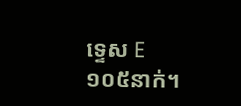ទ្ទេស E ១០៥នាក់។